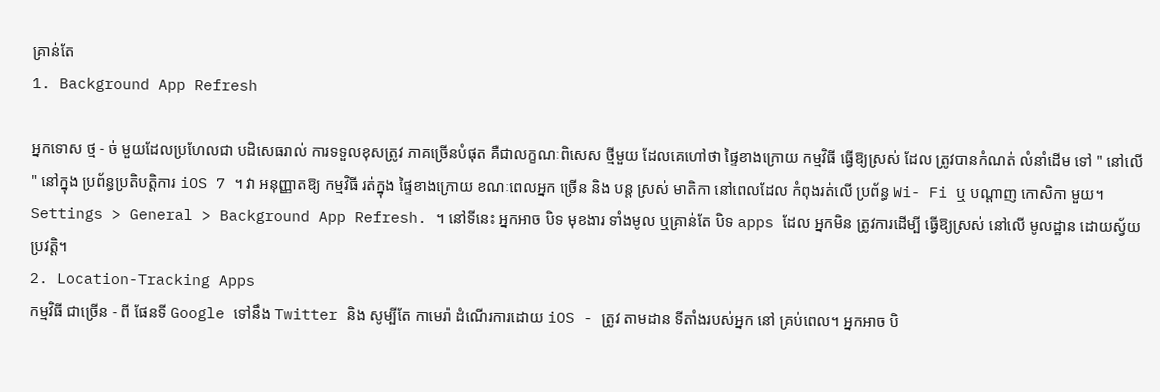គ្រាន់តែ
1. Background App Refresh

អ្នកទោស ថ្ម - ច់ មួយដែលប្រហែលជា បដិសេធរាល់ ការទទួលខុសត្រូវ ភាគច្រើនបំផុត គឺជាលក្ខណៈពិសេស ថ្មីមួយ ដែលគេហៅថា ផ្ទៃខាងក្រោយ កម្មវិធី ធ្វើឱ្យស្រស់ ដែល ត្រូវបានកំណត់ លំនាំដើម ទៅ " នៅលើ " នៅក្នុង ប្រព័ន្ធប្រតិបត្តិការ iOS 7 ។ វា អនុញ្ញាតឱ្យ កម្មវិធី រត់ក្នុង ផ្ទៃខាងក្រោយ ខណៈពេលអ្នក ច្រើន និង បន្ត ស្រស់ មាតិកា នៅពេលដែល កំពុងរត់លើ ប្រព័ន្ធ Wi- Fi ឬ បណ្តាញ កោសិកា មួយ។ Settings > General > Background App Refresh. ។ នៅទីនេះ អ្នកអាច បិទ មុខងារ ទាំងមូល ឬគ្រាន់តែ បិទ apps ដែល អ្នកមិន ត្រូវការដើម្បី ធ្វើឱ្យស្រស់ នៅលើ មូលដ្ឋាន ដោយស្វ័យប្រវត្តិ។
2. Location-Tracking Apps
កម្មវិធី ជាច្រើន - ពី ផែនទី Google ទៅនឹង Twitter និង សូម្បីតែ កាមេរ៉ា ដំណើរការដោយ iOS - ត្រូវ តាមដាន ទីតាំងរបស់អ្នក នៅ គ្រប់ពេល។ អ្នកអាច បិ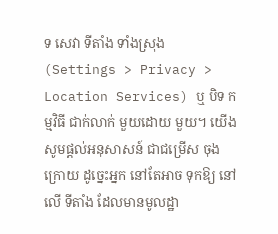ទ សេវា ទីតាំង ទាំងស្រុង (Settings > Privacy > Location Services) ឬ បិទ កម្មវិធី ជាក់លាក់ មួយដោយ មួយ។ យើងសូមផ្តល់អនុសាសន៍ ជាជម្រើស ចុងក្រោយ ដូច្នេះអ្នក នៅតែអាច ទុកឱ្យ នៅលើ ទីតាំង ដែលមានមូលដ្ឋា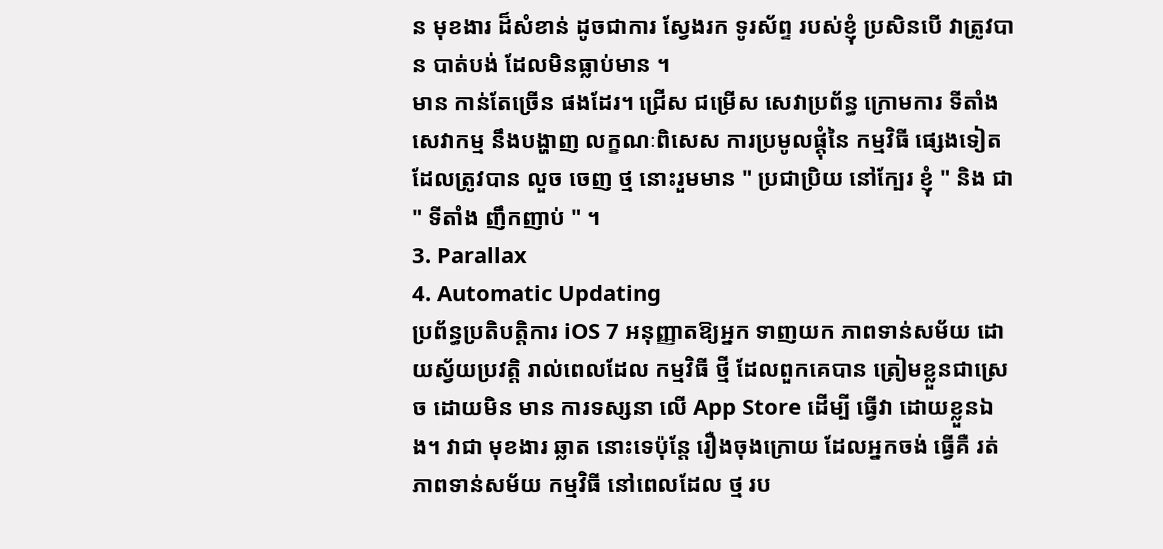ន មុខងារ ដ៏សំខាន់ ដូចជាការ សែ្វងរក ទូរស័ព្ទ របស់ខ្ញុំ ប្រសិនបើ វាត្រូវបាន បាត់បង់ ដែលមិនធ្លាប់មាន ។
មាន កាន់តែច្រើន ផងដែរ។ ជ្រើស ជម្រើស សេវាប្រព័ន្ធ ក្រោមការ ទីតាំង សេវាកម្ម នឹងបង្ហាញ លក្ខណៈពិសេស ការប្រមូលផ្ដុំនៃ កម្មវិធី ផ្សេងទៀត ដែលត្រូវបាន លួច ចេញ ថ្ម នោះរួមមាន " ប្រជាប្រិយ នៅក្បែរ ខ្ញុំ " និង ជា " ទីតាំង ញឹកញាប់ " ។
3. Parallax
4. Automatic Updating
ប្រព័ន្ធប្រតិបត្តិការ iOS 7 អនុញ្ញាតឱ្យអ្នក ទាញយក ភាពទាន់សម័យ ដោយស្វ័យប្រវត្តិ រាល់ពេលដែល កម្មវិធី ថ្មី ដែលពួកគេបាន ត្រៀមខ្លួនជាស្រេច ដោយមិន មាន ការទស្សនា លើ App Store ដើម្បី ធ្វើវា ដោយខ្លួនឯង។ វាជា មុខងារ ឆ្លាត នោះទេប៉ុន្តែ រឿងចុងក្រោយ ដែលអ្នកចង់ ធ្វើគឺ រត់ ភាពទាន់សម័យ កម្មវិធី នៅពេលដែល ថ្ម រប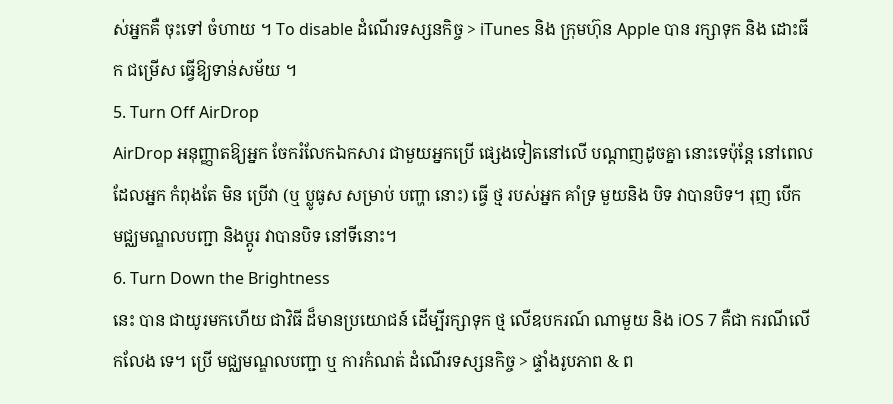ស់អ្នកគឺ ចុះទៅ ចំហាយ ។ To disable ដំណើរទស្សនកិច្ច > iTunes និង ក្រុមហ៊ុន Apple បាន រក្សាទុក និង ដោះធីក ជម្រើស ធ្វើឱ្យទាន់សម័យ ។
5. Turn Off AirDrop
AirDrop អនុញ្ញាតឱ្យអ្នក ចែករំលែកឯកសារ ជាមួយអ្នកប្រើ ផ្សេងទៀតនៅលើ បណ្ដាញដូចគ្នា នោះទេប៉ុន្តែ នៅពេលដែលអ្នក កំពុងតែ មិន ប្រើវា (ឬ ប្លូធូស សម្រាប់ បញ្ហា នោះ) ធ្វើ ថ្ម របស់អ្នក គាំទ្រ មួយនិង បិទ វាបានបិទ។ រុញ បើក មជ្ឈមណ្ឌលបញ្ជា និងប្ដូរ វាបានបិទ នៅទីនោះ។
6. Turn Down the Brightness
នេះ បាន ជាយូរមកហើយ ជាវិធី ដ៏មានប្រយោជន៍ ដើម្បីរក្សាទុក ថ្ម លើឧបករណ៍ ណាមួយ និង iOS 7 គឺជា ករណីលើកលែង ទេ។ ប្រើ មជ្ឈមណ្ឌលបញ្ជា ឬ ការកំណត់ ដំណើរទស្សនកិច្ច > ផ្ទាំងរូបភាព & ព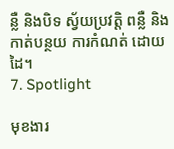ន្លឺ និងបិទ ស្វ័យប្រវត្តិ ពន្លឺ និងកាត់បន្ថយ ការកំណត់ ដោយដៃ។
7. Spotlight

មុខងារ